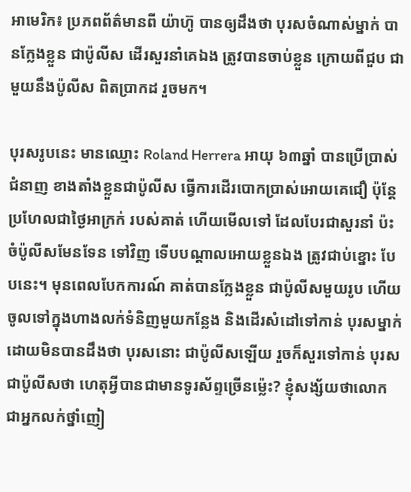អាមេរិក៖ ប្រភពព័ត៌មានពី យ៉ាហ៊ូ បានឲ្យដឹងថា បុរសចំណាស់ម្នាក់ បានក្លែងខ្លួន ជាប៉ូលីស ដើរសួរនាំគេឯង ត្រូវបានចាប់ខ្លួន ក្រោយពីជួប ជាមួយនឹងប៉ូលីស ពិតប្រាកដ រួចមក។

បុរសរូបនេះ មានឈ្មោះ Roland Herrera អាយុ ៦៣ឆ្នាំ បានប្រើប្រាស់ជំនាញ ខាងតាំងខ្លួនជាប៉ូលីស ធ្វើការដើរបោកប្រាស់អោយគេជឿ ប៉ុន្តែ ប្រហែលជាថ្ងៃអាក្រក់ របស់គាត់ ហើយមើលទៅ ដែលបែរជាសួរនាំ ប៉ះចំប៉ូលីសមែនទែន ទៅវិញ ទើបបណ្តាលអោយខ្លួនឯង ត្រូវជាប់ខ្នោះ បែបនេះ។ មុនពេលបែកការណ៍ គាត់បានក្លែងខ្លួន ជាប៉ូលីសមួយរូប ហើយចូលទៅក្នុងហាងលក់ទំនិញមួយកន្លែង និងដើរសំដៅទៅកាន់ បុរសម្នាក់ ដោយមិនបានដឹងថា បុរសនោះ ជាប៉ូលីសឡើយ រួចក៏សួរទៅកាន់ បុរសជាប៉ូលីសថា ហេតុអ្វីបានជាមានទូរស័ព្ទច្រើនម្ល៉េះ? ខ្ញុំសង្ស័យថាលោក ជាអ្នកលក់ថ្នាំញៀ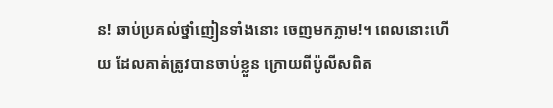ន! ឆាប់ប្រគល់ថ្នាំញៀនទាំងនោះ ចេញមកភ្លាម!។ ពេលនោះហើយ ដែលគាត់ត្រូវបានចាប់ខ្លួន ក្រោយពីប៉ូលីសពិត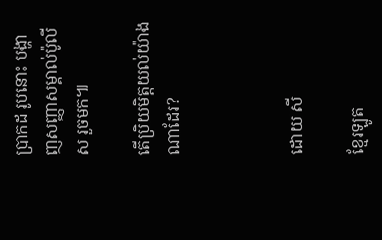ប្រាកដ រូបនោះ បង្ហាញសញ្ញាសម្គាល់ប៉ូលីស រួចមក៕

តើប្រិយមិត្តយល់យ៉ាងណាដែរ?



ដោយ សី

ខ្មែរឡូត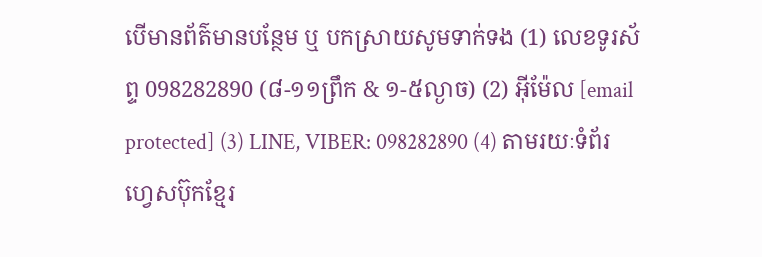បើមានព័ត៌មានបន្ថែម ឬ បកស្រាយសូមទាក់ទង (1) លេខទូរស័ព្ទ 098282890 (៨-១១ព្រឹក & ១-៥ល្ងាច) (2) អ៊ីម៉ែល [email protected] (3) LINE, VIBER: 098282890 (4) តាមរយៈទំព័រហ្វេសប៊ុកខ្មែរ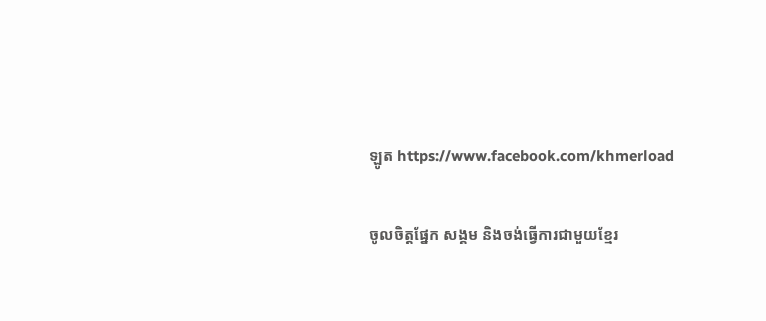ឡូត https://www.facebook.com/khmerload

ចូលចិត្តផ្នែក សង្គម និងចង់ធ្វើការជាមួយខ្មែរ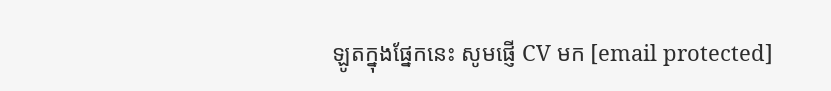ឡូតក្នុងផ្នែកនេះ សូមផ្ញើ CV មក [email protected]